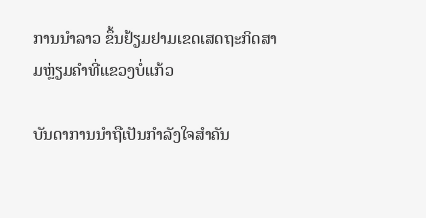ການນໍາລາວ ຂຶ້ນຢ້ຽມຢາມເຂດເສດຖະກິດສາມຫຼ່ຽມຄຳທີ່ແຂວງບໍ່ແກ້ວ

ບັນດາການນຳຖືເປັນກຳລັງໃຈສຳຄັນ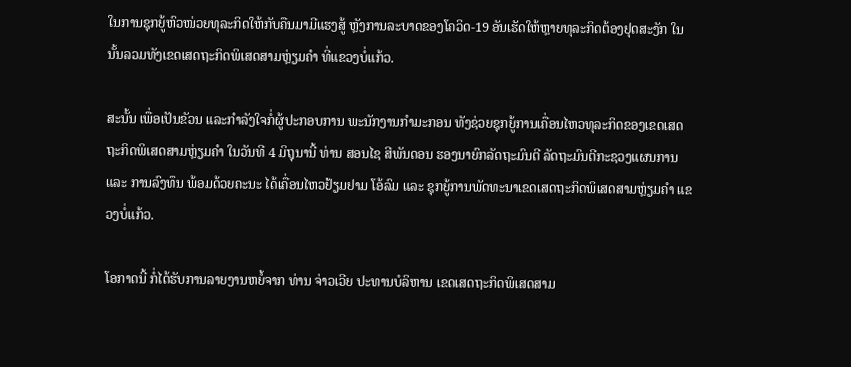ໃນການຊຸກຍູ້ຫົວໜ່ວຍທຸລະກິດໃຫ້ກັບຄືນມາມີແຮງສູ້ ຫຼັງການລະບາດຂອງໂຄວິດ-19 ອັນເຮັດໃຫ້ຫຼາຍທຸລະກິດຕ້ອງຢຸດສະງັກ ໃນນັ້ນລວມທັງເຂດເສດຖະກິດພິເສດສາມຫຼ່ຽມຄຳ ທີ່ແຂວງບໍ່ແກ້ວ.

ສະນັ້ນ ເພື່ອເປັນຂັວນ ແລະກຳລັງໃຈກໍ່ຜູ້ປະກອບການ ພະນັກງານກຳມະກອນ ທັງຊ່ວຍຊຸກຍູ້ການເຄື່ອນໄຫວທຸລະກິດຂອງເຂດເສດຖະກິດພິເສດສາມຫຼ່ຽມຄຳ ໃນວັນທີ 4 ມິຖຸນານີ້ ທ່ານ ສອນໄຊ ສີພັນດອນ ຮອງນາຍົກລັດຖະມົນຕີ ລັດຖະມົນຕີກະຊວງແຜນການ ແລະ ການລົງທຶນ ພ້ອມດ້ວຍຄະນະ ໄດ້ເຄື່ອນໄຫວຢ້ຽມຢາມ ໂອ້ລົມ ແລະ ຊຸກຍູ້ການພັດທະນາເຂດເສດຖະກິດພິເສດສາມຫຼ່ຽມຄໍາ ແຂວງບໍ່ແກ້ວ.

ໂອກາດນີ້ ກໍ່ໄດ້ຮັບການລາຍງານຫຍໍ້ຈາກ ທ່ານ ຈ່າວເວີຍ ປະທານບໍລິຫານ ເຂດເສດຖະກິດພິເສດສາມ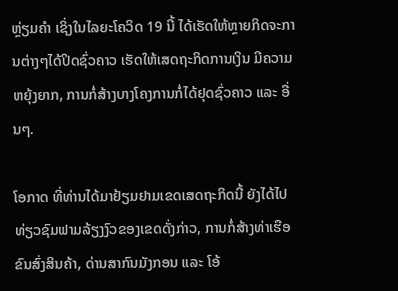ຫຼ່ຽມຄໍາ ເຊິ່ງໃນໄລຍະໂຄວິດ 19 ນີ້ ໄດ້ເຮັດໃຫ້ຫຼາຍກິດຈະການຕ່າງໆໄດ້ປິດຊົ່ວຄາວ ເຮັດໃຫ້ເສດຖະກິດການເງິນ ມີຄວາມຫຍຸ້ງຍາກ, ການກໍ່ສ້າງບາງໂຄງການກໍ່ໄດ້ຢຸດຊົ່ວຄາວ ແລະ ອື່ນໆ.

ໂອກາດ ທີ່ທ່ານໄດ້ມາຢ້ຽມຢາມເຂດເສດຖະກິດນີ້ ຍັງໄດ້ໄປທ່ຽວຊົມຟາມລ້ຽງງົວຂອງເຂດດັ່ງກ່າວ, ການກໍ່ສ້າງທ່າເຮືອຂົນສົ່ງສິນຄ້າ, ດ່ານສາກົນມັງກອນ ແລະ ໂອ້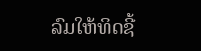ລົມໃຫ້ທິດຊີ້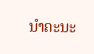ນໍາຄະນະ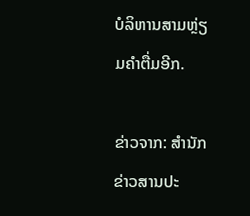ບໍລິຫານສາມຫຼ່ຽມຄໍາຕື່ມອີກ.

ຂ່າວຈາກ: ສຳນັກຂ່າວສານປະ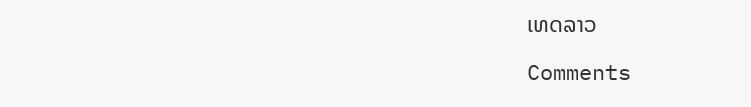ເທດລາວ

Comments